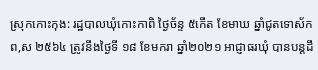ស្រុកកោះកុង: រដ្ឋបាលឃុំកោះកាពិ ថ្ងៃច័ន្ទ ៥កើត ខែមាឃ ឆ្នាំជូតទោស័ក ព,ស ២៥៦៤ ត្រូវនឹងថ្ងៃទី ១៨ ខែមករា ឆ្នាំ២០២១ អាជ្ញាធរឃុំ បានបន្តដឹ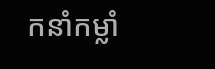កនាំកម្លាំ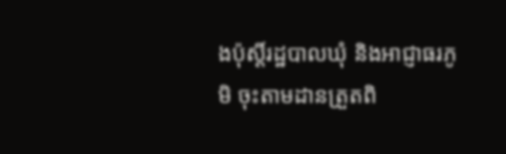ងប៉ុស្តិ៍រដ្ឋបាលឃុំ និងអាជ្ញាធរភូមិ ចុះតាមដានត្រួតពិ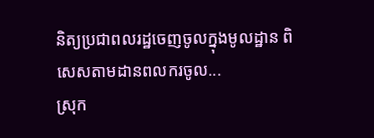និត្យប្រជាពលរដ្ឋចេញចូលក្នុងមូលដ្ឋាន ពិសេសតាមដានពលករចូល...
ស្រុក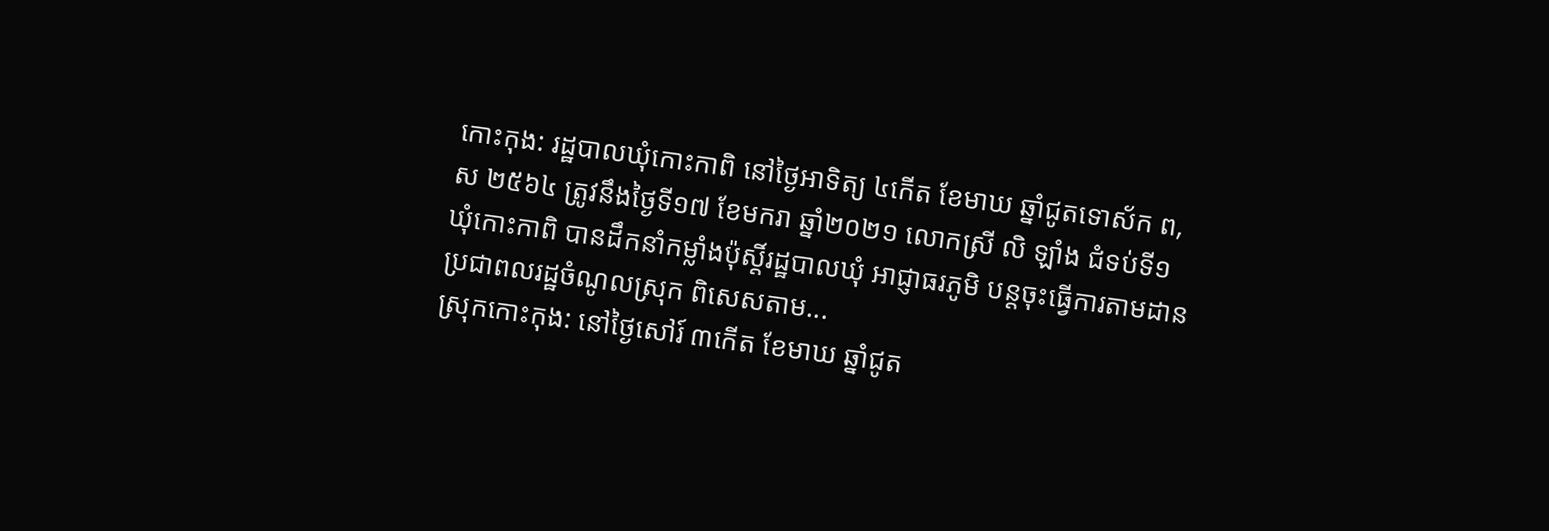កោះកុង: រដ្ឋបាលឃុំកោះកាពិ នៅថ្ងៃអាទិត្យ ៤កើត ខែមាឃ ឆ្នាំជូតទោស័ក ព,ស ២៥៦៤ ត្រូវនឹងថ្ងៃទី១៧ ខែមករា ឆ្នាំ២០២១ លោកស្រី លិ ឡាំង ជំទប់ទី១ ឃុំកោះកាពិ បានដឹកនាំកម្លាំងប៉ុស្តិ៍រដ្ឋបាលឃុំ អាជ្ញាធរភូមិ បន្តចុះធ្វើការតាមដានប្រជាពលរដ្ឋចំណូលស្រុក ពិសេសតាម...
ស្រុកកោះកុង: នៅថ្ងៃសៅរ៍ ៣កើត ខែមាឃ ឆ្នាំជូត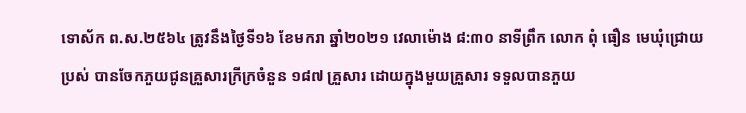ទោស័ក ព.ស.២៥៦៤ ត្រូវនឹងថ្ងៃទី១៦ ខែមករា ឆ្នាំ២០២១ វេលាម៉ោង ៨:៣០ នាទីព្រឹក លោក ពុំ ធឿន មេឃុំជ្រោយប្រស់ បានចែកភួយជូនគ្រួសារក្រីក្រចំនួន ១៨៧ គ្រួសារ ដោយក្នុងមួយគ្រួសារ ទទួលបានភួយ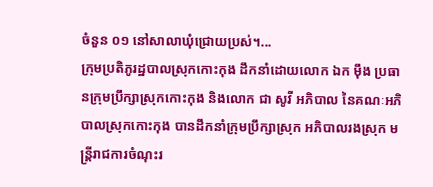ចំនួន ០១ នៅសាលាឃុំជ្រោយប្រស់។...
ក្រុមប្រតិភូរដ្ឋបាលស្រុកកោះកុង ដឹកនាំដោយលោក ឯក ម៉ឹង ប្រធានក្រុមប្រឹក្សាស្រុកកោះកុង និងលោក ជា សូវី អភិបាល នៃគណៈអភិបាលស្រុកកោះកុង បានដឹកនាំក្រុមប្រឹក្សាស្រុក អភិបាលរងស្រុក មន្រ្តីរាជការចំណុះរ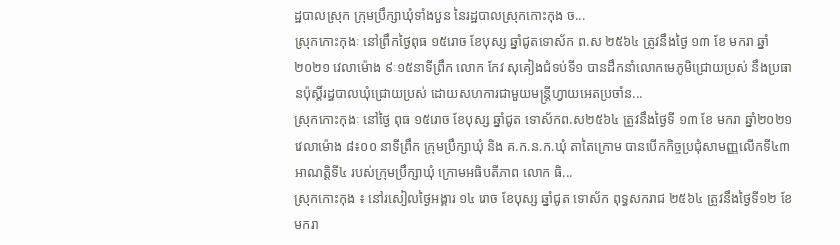ដ្ឋបាលស្រុក ក្រុមប្រឹក្សាឃុំទាំងបួន នៃរដ្ឋបាលស្រុកកោះកុង ច...
ស្រុកកោះកុងៈ នៅព្រឹកថ្ងៃពុធ ១៥រោច ខែបុស្ស ឆ្នាំជូតទោស័ក ព.ស ២៥៦៤ ត្រូវនឹងថ្ងៃ ១៣ ខែ មករា ឆ្នាំ ២០២១ វេលាម៉ោង ៩ៈ១៥នាទីព្រឹក លោក កែវ សុគៀងជំទប់ទី១ បានដឹកនាំលោកមេភូមិជ្រោយប្រស់ នឹងប្រធានប៉ុស្តិ៍រដ្ធបាលឃុំជ្រោយប្រស់ ដោយសហការជាមួយមន្រ្តីហ្វាយអេតប្រចាំន...
ស្រុកកោះកុងៈ នៅថ្ងៃ ពុធ ១៥រោច ខែបុស្ស ឆ្នាំជូត ទោស័កព.ស២៥៦៤ ត្រូវនឹងថ្ងៃទី ១៣ ខែ មករា ឆ្នាំ២០២១ វេលាម៉ោង ៨៖០០ នាទីព្រឹក ក្រុមប្រឹក្សាឃុំ និង គ.ក.ន.ក.ឃុំ តាតៃក្រោម បានបើកកិច្ចប្រជុំសាមញ្ញលើកទី៤៣ អាណត្តិទី៤ របស់ក្រុមប្រឹក្សាឃុំ ក្រោមអធិបតីភាព លោក ធិ...
ស្រុកកោះកុង ៖ នៅរសៀលថ្ងៃអង្គារ ១៤ រោច ខែបុស្ស ឆ្នាំជូត ទោស័ក ពុទ្ធសករាជ ២៥៦៤ ត្រូវនឹងថ្ងៃទី១២ ខែមករា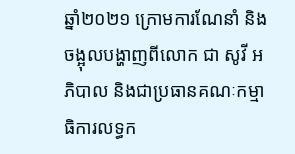ឆ្នាំ២០២១ ក្រោមការណែនាំ និងចង្អុលបង្ហាញពីលោក ជា សូវី អភិបាល និងជាប្រធានគណៈកម្មាធិការលទ្ធក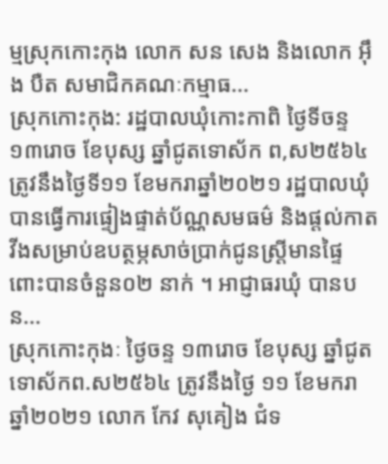ម្មស្រុកកោះកុង លោក សន សេង និងលោក អ៊ឹង បឺត សមាជិកគណៈកម្មាធ...
ស្រុកកោះកុង: រដ្ឋបាលឃុំកោះកាពិ ថ្ងៃទីចន្ទ ១៣រោច ខែបុស្ស ឆ្នាំជូតទោស័ក ព,ស២៥៦៤ ត្រូវនឹងថ្ងៃទី១១ ខែមករាឆ្នាំ២០២១ រដ្ឋបាលឃុំ បានធ្វើការផ្ទៀងផ្ទាត់ប័ណ្ណសមធម៌ និងផ្តល់កាតវីងសម្រាប់ឧបត្ថម្ភសាច់ប្រាក់ជូនស្ត្រីមានផ្ទៃពោះបានចំនួន០២ នាក់ ។ អាជ្ញាធរឃុំ បានបន...
ស្រុកកោះកុងៈ ថ្ងៃចន្ទ ១៣រោច ខែបុស្ស ឆ្នាំជូតទោស័កព.ស២៥៦៤ ត្រូវនឹងថ្ងៃ ១១ ខែមករា ឆ្នាំ២០២១ លោក កែវ សុគៀង ជំទ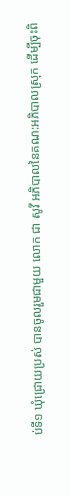ប់ទី១ ឃុំជ្រោយប្រស់ បានចូលរួមជាមួយ លោក ជា សូវី អភិបាលនៃគណ:អភិបាលស្រុក ដើម្បីចុះពិ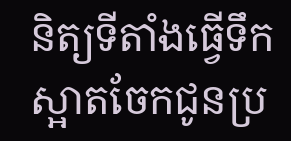និត្យទីតាំងធ្វើទឹកស្អាតចែកជូនប្រ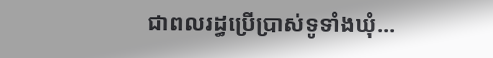ជាពលរដ្ធប្រើប្រាស់ទូទាំងឃុំ...